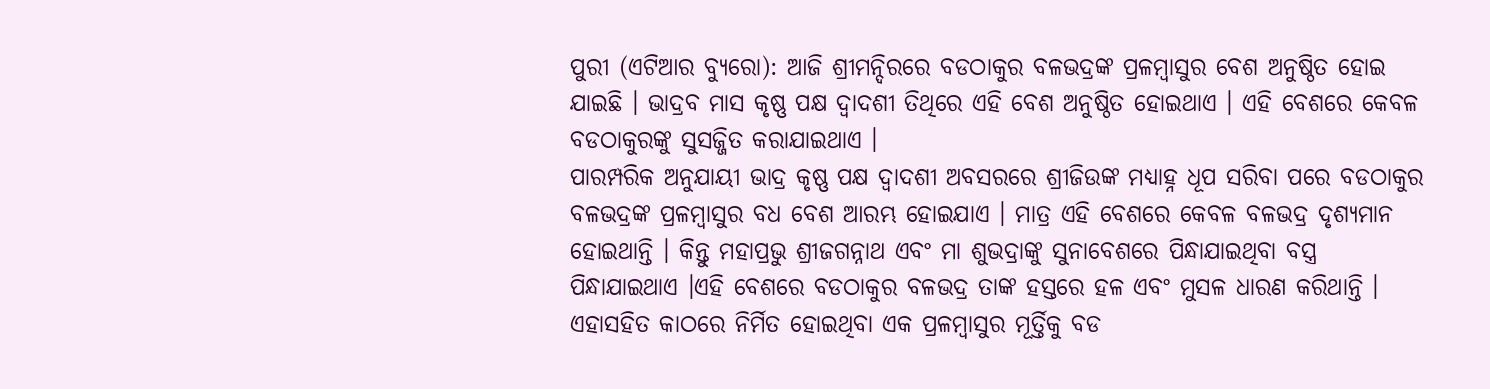ପୁରୀ (ଏଟିଆର ବ୍ୟୁରୋ): ଆଜି ଶ୍ରୀମନ୍ଦିରରେ ବଡଠାକୁର ବଳଭଦ୍ରଙ୍କ ପ୍ରଳମ୍ବାସୁର ବେଶ ଅନୁଷ୍ଠିତ ହୋଇ ଯାଇଛି । ଭାଦ୍ରବ ମାସ କୃଷ୍ଣ ପକ୍ଷ ଦ୍ୱାଦଶୀ ତିଥିରେ ଏହି ବେଶ ଅନୁଷ୍ଠିତ ହୋଇଥାଏ । ଏହି ବେଶରେ କେବଳ ବଡଠାକୁରଙ୍କୁ ସୁସଜ୍ଜିତ କରାଯାଇଥାଏ ।
ପାରମ୍ପରିକ ଅନୁଯାୟୀ ଭାଦ୍ର କୃଷ୍ଣ ପକ୍ଷ ଦ୍ୱାଦଶୀ ଅବସରରେ ଶ୍ରୀଜିଉଙ୍କ ମଧ୍ୟାହ୍ନ ଧୂପ ସରିବା ପରେ ବଡଠାକୁର ବଳଭଦ୍ରଙ୍କ ପ୍ରଳମ୍ବାସୁର ବଧ ବେଶ ଆରମ୍ଭ ହୋଇଯାଏ । ମାତ୍ର ଏହି ବେଶରେ କେବଳ ବଳଭଦ୍ର ଦୃଶ୍ୟମାନ ହୋଇଥାନ୍ତି । କିନ୍ତୁ ମହାପ୍ରଭୁ ଶ୍ରୀଜଗନ୍ନାଥ ଏବଂ ମା ଶୁଭଦ୍ରାଙ୍କୁ ସୁନାବେଶରେ ପିନ୍ଧାଯାଇଥିବା ବସ୍ତ୍ର ପିନ୍ଧାଯାଇଥାଏ ।ଏହି ବେଶରେ ବଡଠାକୁର ବଳଭଦ୍ର ତାଙ୍କ ହସ୍ତରେ ହଳ ଏବଂ ମୁସଳ ଧାରଣ କରିଥାନ୍ତି ।
ଏହାସହିତ କାଠରେ ନିର୍ମିତ ହୋଇଥିବା ଏକ ପ୍ରଳମ୍ବାସୁର ମୂର୍ତ୍ତିକୁ ବଡ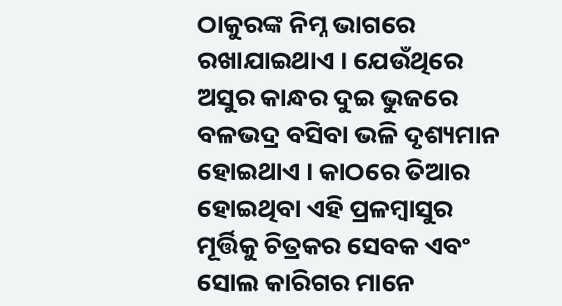ଠାକୁରଙ୍କ ନିମ୍ନ ଭାଗରେ ରଖାଯାଇଥାଏ । ଯେଉଁଥିରେ ଅସୁର କାନ୍ଧର ଦୁଇ ଭୁଜରେ ବଳଭଦ୍ର ବସିବା ଭଳି ଦୃଶ୍ୟମାନ ହୋଇଥାଏ । କାଠରେ ତିଆର ହୋଇଥିବା ଏହି ପ୍ରଳମ୍ବାସୁର ମୂର୍ତ୍ତିକୁ ଚିତ୍ରକର ସେବକ ଏବଂ ସୋଲ କାରିଗର ମାନେ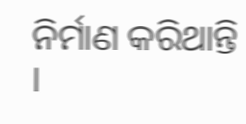ନିର୍ମାଣ କରିଥାନ୍ତି ।